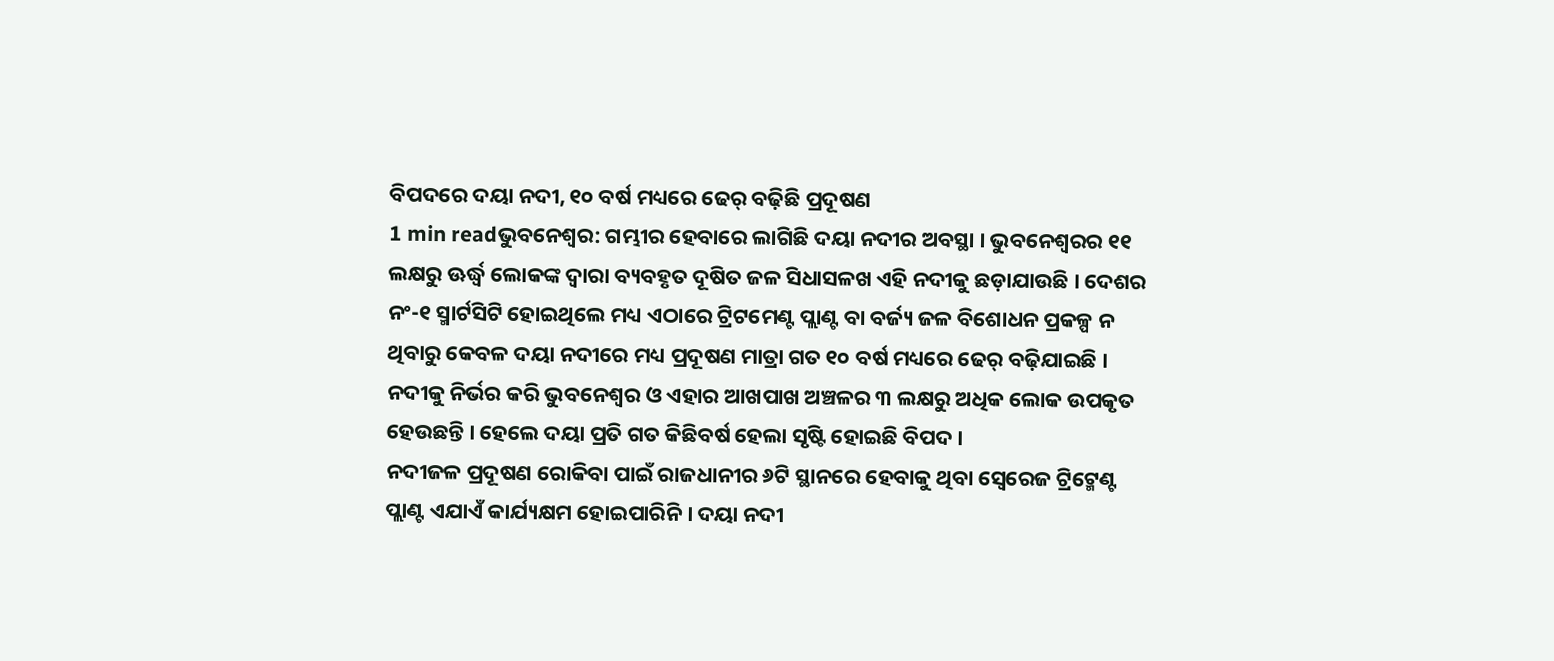ବିପଦରେ ଦୟା ନଦୀ, ୧୦ ବର୍ଷ ମଧ୍ୟରେ ଢେର୍ ବଢ଼ିଛି ପ୍ରଦୂଷଣ
1 min readଭୁବନେଶ୍ୱର: ଗମ୍ଭୀର ହେବାରେ ଲାଗିଛି ଦୟା ନଦୀର ଅବସ୍ଥା । ଭୁବନେଶ୍ୱରର ୧୧ ଲକ୍ଷରୁ ଊର୍ଦ୍ଧ୍ୱ ଲୋକଙ୍କ ଦ୍ୱାରା ବ୍ୟବହୃତ ଦୂଷିତ ଜଳ ସିଧାସଳଖ ଏହି ନଦୀକୁ ଛଡ଼ାଯାଉଛି । ଦେଶର ନଂ-୧ ସ୍ମାର୍ଟସିଟି ହୋଇଥିଲେ ମଧ୍ୟ ଏଠାରେ ଟ୍ରିଟମେଣ୍ଟ ପ୍ଲାଣ୍ଟ ବା ବର୍ଜ୍ୟ ଜଳ ବିଶୋଧନ ପ୍ରକଳ୍ପ ନ ଥିବାରୁ କେବଳ ଦୟା ନଦୀରେ ମଧ୍ୟ ପ୍ରଦୂଷଣ ମାତ୍ରା ଗତ ୧୦ ବର୍ଷ ମଧ୍ୟରେ ଢେର୍ ବଢ଼ିଯାଇଛି । ନଦୀକୁ ନିର୍ଭର କରି ଭୁବନେଶ୍ୱର ଓ ଏହାର ଆଖପାଖ ଅଞ୍ଚଳର ୩ ଲକ୍ଷରୁ ଅଧିକ ଲୋକ ଉପକୃତ ହେଉଛନ୍ତି । ହେଲେ ଦୟା ପ୍ରତି ଗତ କିଛିବର୍ଷ ହେଲା ସୃଷ୍ଟି ହୋଇଛି ବିପଦ ।
ନଦୀଜଳ ପ୍ରଦୂଷଣ ରୋକିବା ପାଇଁ ରାଜଧାନୀର ୬ଟି ସ୍ଥାନରେ ହେବାକୁ ଥିବା ସ୍ବେରେଜ ଟ୍ରିଟ୍ମେଣ୍ଟ ପ୍ଲାଣ୍ଟ ଏଯାଏଁ କାର୍ଯ୍ୟକ୍ଷମ ହୋଇପାରିନି । ଦୟା ନଦୀ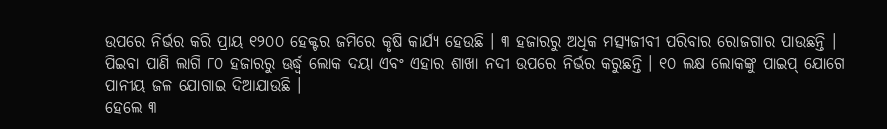ଉପରେ ନିର୍ଭର କରି ପ୍ରାୟ ୧୨୦୦ ହେକ୍ଟର ଜମିରେ କୃଷି କାର୍ଯ୍ୟ ହେଉଛି । ୩ ହଜାରରୁ ଅଧିକ ମତ୍ସ୍ୟଜୀବୀ ପରିବାର ରୋଜଗାର ପାଉଛନ୍ତି । ପିଇବା ପାଣି ଲାଗି ୮୦ ହଜାରରୁ ଊର୍ଦ୍ଧ୍ୱ ଲୋକ ଦୟା ଏବଂ ଏହାର ଶାଖା ନଦୀ ଉପରେ ନିର୍ଭର କରୁଛନ୍ତି । ୧୦ ଲକ୍ଷ ଲୋକଙ୍କୁ ପାଇପ୍ ଯୋଗେ ପାନୀୟ ଜଳ ଯୋଗାଇ ଦିଆଯାଉଛି ।
ହେଲେ ୩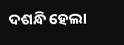ଦଶନ୍ଧି ହେଲା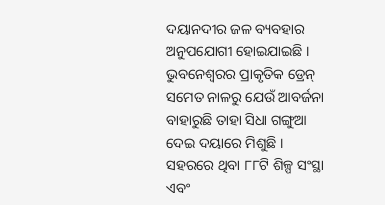ଦୟାନଦୀର ଜଳ ବ୍ୟବହାର ଅନୁପଯୋଗୀ ହୋଇଯାଇଛି । ଭୁବନେଶ୍ୱରର ପ୍ରାକୃତିକ ଡ୍ରେନ୍ ସମେତ ନାଳରୁ ଯେଉଁ ଆବର୍ଜନା ବାହାରୁଛି ତାହା ସିଧା ଗଙ୍ଗୁଆ ଦେଇ ଦୟାରେ ମିଶୁଛି । ସହରରେ ଥିବା ୮୮ଟି ଶିଳ୍ପ ସଂସ୍ଥା ଏବଂ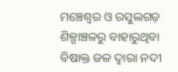ମଞ୍ଚେଶ୍ୱର ଓ ରସୁଲଗଡ଼ ଶିଳ୍ପାଞ୍ଚଳରୁ ବାହାରୁଥିବା ବିଷାକ୍ତ ଜଳ ଦ୍ୱାରା ନଦୀ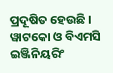ପ୍ରଦୂଷିତ ହେଉଛି । ୱାଟକୋ ଓ ବିଏମସି ଇଞ୍ଜିନିୟରିଂ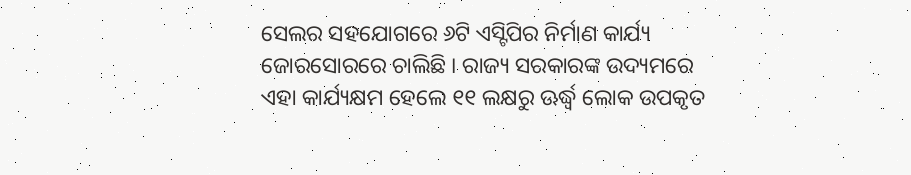ସେଲର ସହଯୋଗରେ ୬ଟି ଏସ୍ଟିପିର ନିର୍ମାଣ କାର୍ଯ୍ୟ ଜୋରସୋରରେ ଚାଲିଛି । ରାଜ୍ୟ ସରକାରଙ୍କ ଉଦ୍ୟମରେ ଏହା କାର୍ଯ୍ୟକ୍ଷମ ହେଲେ ୧୧ ଲକ୍ଷରୁ ଊର୍ଦ୍ଧ୍ୱ ଲୋକ ଉପକୃତ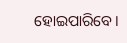ହୋଇପାରିବେ ।